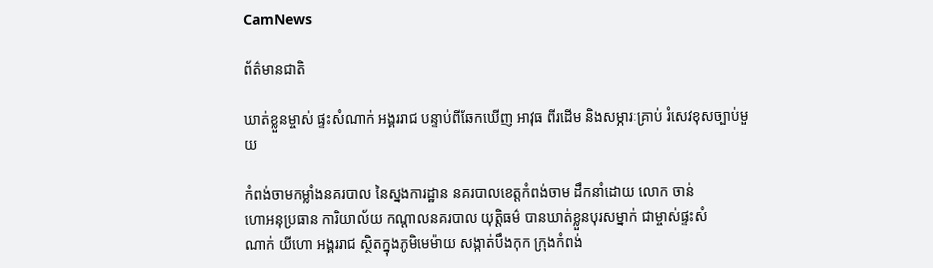CamNews

ព័ត៌មានជាតិ

ឃាត់ខ្លួនម្ចាស់ ផ្ទះសំណាក់ អង្គររាជ បន្ទាប់ពីឆែកឃើញ អាវុធ ពីរដើម និងសម្ភារៈគ្រាប់ រំសេវខុសច្បាប់មួយ

កំពង់ចាមកម្លាំងនគរបាល នៃស្នងការដ្ឋាន នគរបាលខេត្តកំពង់ចាម ដឹកនាំដោយ លោក ចាន់
ហោអនុប្រធាន ការិយាល័យ កណ្តាលនគរបាល យុត្តិធម៌ បានឃាត់ខ្លួនបុរសម្នាក់ ជាម្ចាស់ផ្ទះសំ
ណាក់ យីហោ អង្គររាជ ស្ថិតក្នុងភូមិមេម៉ាយ សង្កាត់បឹងកុក ក្រុងកំពង់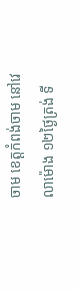ចាម ខេត្តកំពង់ចាម នៅវេ
លាម៉ោង ១២ថ្ងៃត្រង់ ទី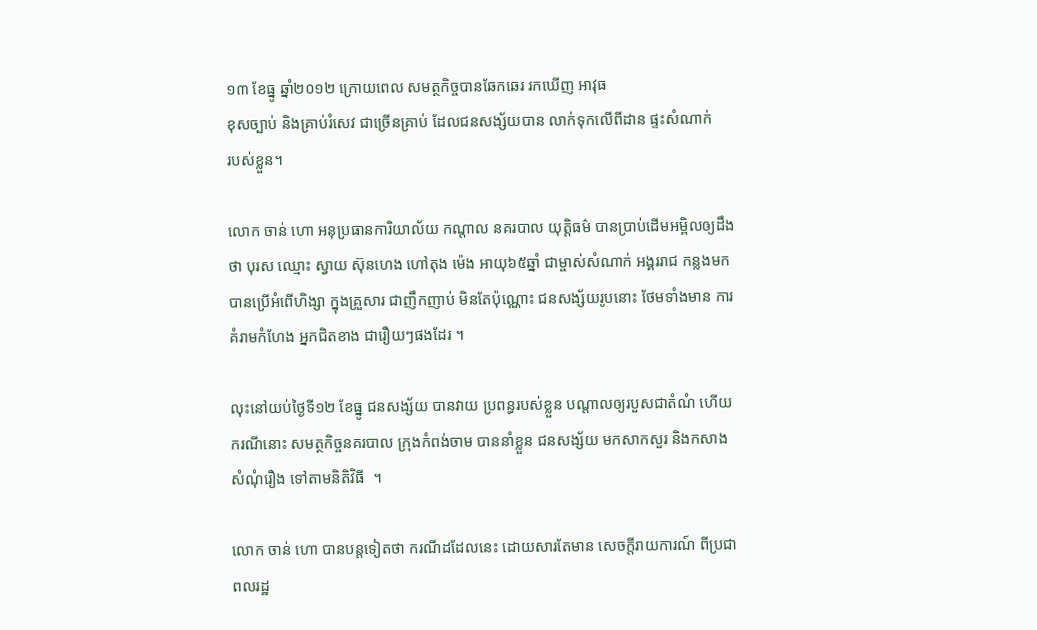១៣ ខែធ្នូ ឆ្នាំ២០១២ ក្រោយពេល សមត្ថកិច្ចបានឆែកឆេរ រកឃើញ អាវុធ
ខុសច្បាប់ និងគ្រាប់រំសេវ ជាច្រើនគ្រាប់ ដែលជនសង្ស័យបាន លាក់ទុកលើពីដាន ផ្ទះសំណាក់
របស់ខ្លួន។

លោក ចាន់ ហោ អនុប្រធានការិយាល័យ កណ្តាល នគរបាល យុត្តិធម៌ បានប្រាប់ដើមអម្ពិលឲ្យដឹង
ថា បុរស ឈ្មោះ ស្វាយ ស៊ុនហេង ហៅតុង ម៉េង អាយុ៦៥ឆ្នាំ ជាម្ចាស់សំណាក់ អង្គររាជ កន្លងមក
បានប្រើអំពើហិង្សា ក្នុងគ្រួសារ ជាញឹកញាប់ មិនតែប៉ុណ្ណោះ ជនសង្ស័យរូបនោះ ថែមទាំងមាន ការ
គំរាមកំហែង អ្នកជិតខាង ជារឿយៗផងដែរ ។

លុះនៅយប់ថ្ងៃទី១២ ខែធ្នូ ជនសង្ស័យ បានវាយ ប្រពន្ធរបស់ខ្លួន បណ្តាលឲ្យរបួសជាតំណំ ហើយ
ករណីនោះ សមត្ថកិច្ចនគរបាល ក្រុងកំពង់ចាម បាននាំខ្លួន ជនសង្ស័យ មកសាកសួរ និងកសាង
សំណុំរឿង ទៅតាមនិតិវិធី  ។

លោក ចាន់ ហោ បានបន្តទៀតថា ករណីដដែលនេះ ដោយសារតែមាន សេចក្តីរាយការណ៍ ពីប្រជា
ពលរដ្ឋ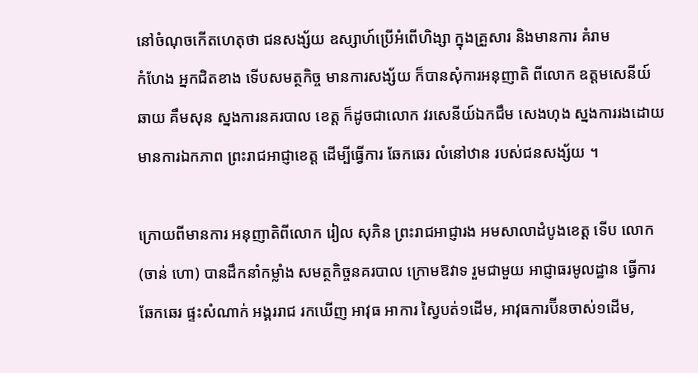នៅចំណុចកើតហេតុថា ជនសង្ស័យ ឧស្សាហ៍ប្រើអំពើហិង្សា ក្នុងគ្រួសារ និងមានការ គំរាម
កំហែង អ្នកជិតខាង ទើបសមត្ថកិច្ច មានការសង្ស័យ ក៏បានសុំការអនុញាតិ ពីលោក ឧត្តមសេនីយ៍
ឆាយ គឹមសុន ស្នងការនគរបាល ខេត្ត ក៏ដូចជាលោក វរសេនីយ៍ឯកជឹម សេងហុង ស្នងការរងដោយ
មានការឯកភាព ព្រះរាជអាជ្ញាខេត្ត ដើម្បីធ្វើការ ឆែកឆេរ លំនៅឋាន របស់ជនសង្ស័យ ។

ក្រោយពីមានការ អនុញាតិពីលោក រៀល សុភិន ព្រះរាជអាជ្ញារង អមសាលាដំបូងខេត្ត ទើប លោក
(ចាន់ ហោ) បានដឹកនាំកម្លាំង សមត្ថកិច្ចនគរបាល ក្រោមឱវាទ រួមជាមួយ អាជ្ញាធរមូលដ្ឋាន ធ្វើការ
ឆែកឆេរ ផ្ទះសំណាក់ អង្គររាជ រកឃើញ អាវុធ អាការ ស្វៃបត់១ដើម, អាវុធការប៊ីនចាស់១ដើម,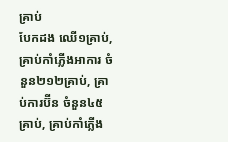គ្រាប់
បែកដង ឈើ១គ្រាប់, គ្រាប់កាំភ្លើងអាការ ចំនួន២១២គ្រាប់, គ្រាប់ការប៊ីន ចំនួន៤៥គ្រាប់, គ្រាប់កាំភ្លើង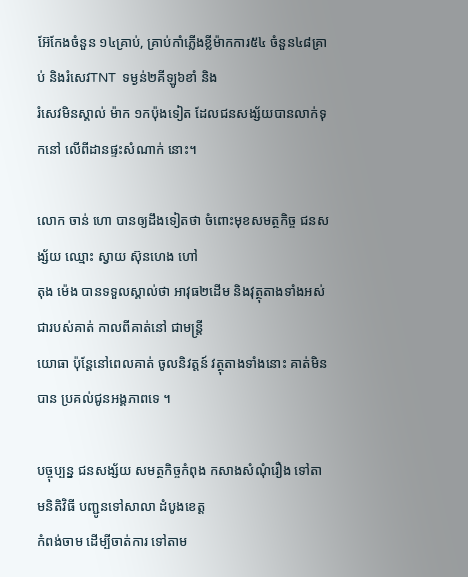អ៊ែកែងចំនួន ១៤គ្រាប់, គ្រាប់កាំភ្លើងខ្លីម៉ាកការ៥៤ ចំនួន៤៨គ្រាប់ និងរំសេវTNT  ទម្ងន់២គីឡូ៦ខាំ និង
រំសេវមិនស្គាល់ ម៉ាក ១កប៉ុងទៀត ដែលជនសង្ស័យបានលាក់ទុកនៅ លើពីដានផ្ទះសំណាក់ នោះ។

លោក ចាន់ ហោ បានឲ្យដឹងទៀតថា ចំពោះមុខសមត្ថកិច្ច ជនសង្ស័យ ឈ្មោះ ស្វាយ ស៊ុនហេង ហៅ
តុង ម៉េង បានទទួលស្គាល់ថា អាវុធ២ដើម និងវុត្ថុតាងទាំងអស់ ជារបស់គាត់ កាលពីគាត់នៅ ជាមន្ត្រី
យោធា ប៉ុន្តែនៅពេលគាត់ ចូលនិវត្តន៍ វត្ថុតាងទាំងនោះ គាត់មិនបាន ប្រគល់ជូនអង្គភាពទេ ។

បច្ចុប្បន្ន ជនសង្ស័យ សមត្ថកិច្ចកំពុង កសាងសំណុំរឿង ទៅតាមនិតិវិធី បញ្ជូនទៅសាលា ដំបូងខេត្ត
កំពង់ចាម ដើម្បីចាត់ការ ទៅតាម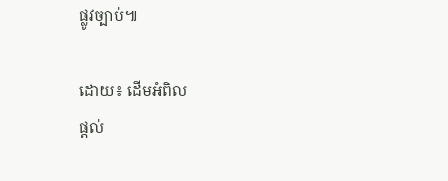ផ្លូវច្បាប់៕

ដោយ៖ ដើមអំពិល
ផ្តល់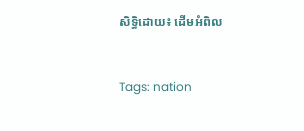សិទ្ធិដោយ៖ ដើមអំពិល


Tags: nation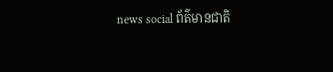news social ព័ត៌មានជាតិ